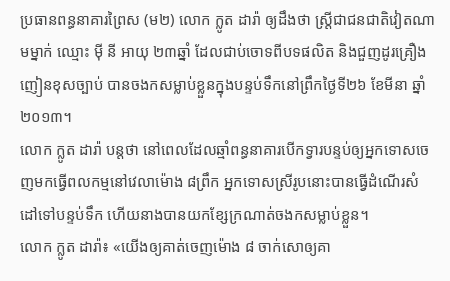ប្រធានពន្ធនាគារព្រៃស (ម២) លោក ក្លូត ដារ៉ា ឲ្យដឹងថា ស្ត្រីជាជនជាតិវៀតណាមម្នាក់ ឈ្មោះ ម៉ី នី អាយុ ២៣ឆ្នាំ ដែលជាប់ចោទពីបទផលិត និងជួញដូរគ្រឿងញៀនខុសច្បាប់ បានចងកសម្លាប់ខ្លួនក្នុងបន្ទប់ទឹកនៅព្រឹកថ្ងៃទី២៦ ខែមីនា ឆ្នាំ២០១៣។
លោក ក្លូត ដារ៉ា បន្តថា នៅពេលដែលឆ្មាំពន្ធនាគារបើកទ្វារបន្ទប់ឲ្យអ្នកទោសចេញមកធ្វើពលកម្មនៅវេលាម៉ោង ៨ព្រឹក អ្នកទោសស្រីរូបនោះបានធ្វើដំណើរសំដៅទៅបន្ទប់ទឹក ហើយនាងបានយកខ្សែក្រណាត់ចងកសម្លាប់ខ្លួន។
លោក ក្លូត ដារ៉ា៖ «យើងឲ្យគាត់ចេញម៉ោង ៨ ចាក់សោឲ្យគា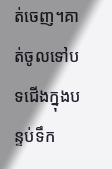ត់ចេញ។គាត់ចូលទៅបទជើងក្នុងបន្ទប់ទឹក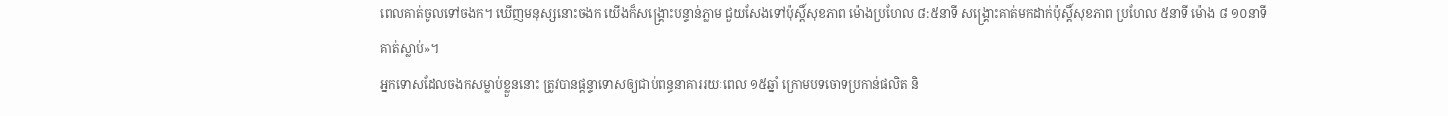ពេលគាត់ចូលទៅចងក។ ឃើញមនុស្សនោះចងក យើងក៏សង្គ្រោះបន្ទាន់ភ្លាម ជួយសែងទៅប៉ុស្តិ៍សុខភាព ម៉ោងប្រហែល ៨:៥នាទី សង្គ្រោះគាត់មកដាក់ប៉ុស្តិ៍សុខភាព ប្រហែល ៥នាទី ម៉ោង ៨ ១០នាទីគាត់ស្លាប់»។
អ្នកទោសដែលចងកសម្លាប់ខ្លួននោះ ត្រូវបានផ្ដន្ទាទោសឲ្យជាប់ពន្ធនាគាររយៈពេល ១៥ឆ្នាំ ក្រោមបទចោទប្រកាន់ផលិត និ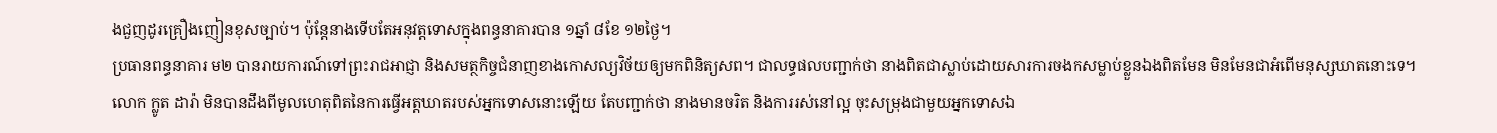ងជួញដូរគ្រឿងញៀនខុសច្បាប់។ ប៉ុន្តែនាងទើបតែអនុវត្តទោសក្នុងពន្ធនាគារបាន ១ឆ្នាំ ៨ខែ ១២ថ្ងៃ។
ប្រធានពន្ធនាគារ ម២ បានរាយការណ៍ទៅព្រះរាជអាជ្ញា និងសមត្ថកិច្ចជំនាញខាងកោសល្យវិច័យឲ្យមកពិនិត្យសព។ ជាលទ្ធផលបញ្ជាក់ថា នាងពិតជាស្លាប់ដោយសារការចងកសម្លាប់ខ្លួនឯងពិតមែន មិនមែនជាអំពើមនុស្សឃាតនោះទេ។
លោក ក្លូត ដារ៉ា មិនបានដឹងពីមូលហេតុពិតនៃការធ្វើអត្តឃាតរបស់អ្នកទោសនោះឡើយ តែបញ្ជាក់ថា នាងមានចរិត និងការរស់នៅល្អ ចុះសម្រុងជាមួយអ្នកទោសឯ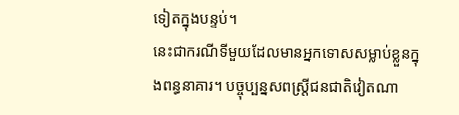ទៀតក្នុងបន្ទប់។
នេះជាករណីទីមួយដែលមានអ្នកទោសសម្លាប់ខ្លួនក្នុងពន្ធនាគារ។ បច្ចុប្បន្នសពស្ត្រីជនជាតិវៀតណា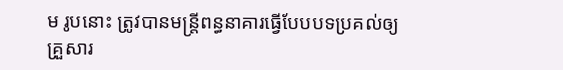ម រូបនោះ ត្រូវបានមន្ត្រីពន្ធនាគារធ្វើបែបបទប្រគល់ឲ្យគ្រួសារ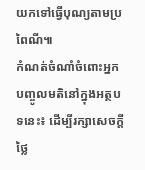យកទៅធ្វើបុណ្យតាមប្រពៃណី៕
កំណត់ចំណាំចំពោះអ្នកបញ្ចូលមតិនៅក្នុងអត្ថបទនេះ៖ ដើម្បីរក្សាសេចក្ដីថ្លៃ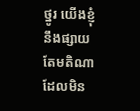ថ្នូរ យើងខ្ញុំនឹងផ្សាយតែមតិណា ដែលមិន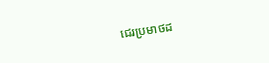ជេរប្រមាថដ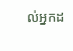ល់អ្នកដ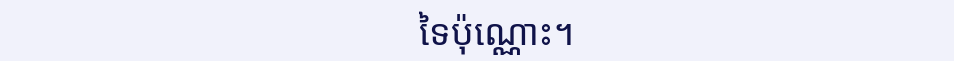ទៃប៉ុណ្ណោះ។